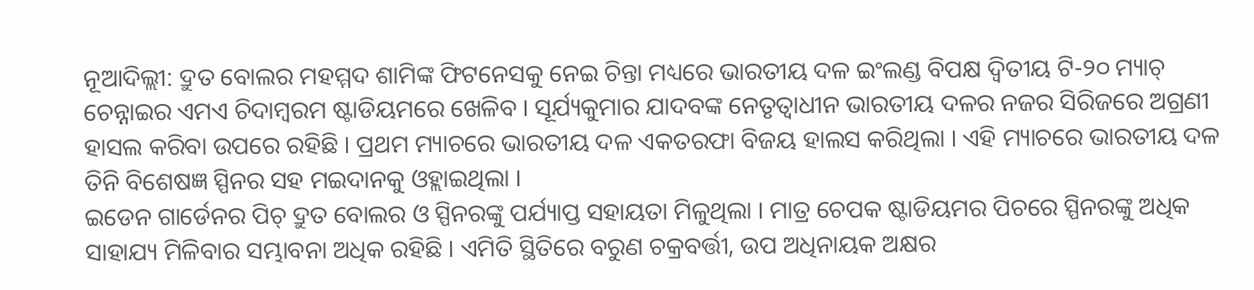ନୂଆଦିଲ୍ଲୀ: ଦ୍ରୁତ ବୋଲର ମହମ୍ମଦ ଶାମିଙ୍କ ଫିଟନେସକୁ ନେଇ ଚିନ୍ତା ମଧ୍ୟରେ ଭାରତୀୟ ଦଳ ଇଂଲଣ୍ଡ ବିପକ୍ଷ ଦ୍ୱିତୀୟ ଟି-୨୦ ମ୍ୟାଚ୍ ଚେନ୍ନାଇର ଏମଏ ଚିଦାମ୍ବରମ ଷ୍ଟାଡିୟମରେ ଖେଳିବ । ସୂର୍ଯ୍ୟକୁମାର ଯାଦବଙ୍କ ନେତୃତ୍ୱାଧୀନ ଭାରତୀୟ ଦଳର ନଜର ସିରିଜରେ ଅଗ୍ରଣୀ ହାସଲ କରିବା ଉପରେ ରହିଛି । ପ୍ରଥମ ମ୍ୟାଚରେ ଭାରତୀୟ ଦଳ ଏକତରଫା ବିଜୟ ହାଲସ କରିଥିଲା । ଏହି ମ୍ୟାଚରେ ଭାରତୀୟ ଦଳ ତିନି ବିଶେଷଜ୍ଞ ସ୍ପିନର ସହ ମଇଦାନକୁ ଓହ୍ଲାଇଥିଲା ।
ଇଡେନ ଗାର୍ଡେନର ପିଚ୍ ଦ୍ରୁତ ବୋଲର ଓ ସ୍ପିନରଙ୍କୁ ପର୍ଯ୍ୟାପ୍ତ ସହାୟତା ମିଳୁଥିଲା । ମାତ୍ର ଚେପକ ଷ୍ଟାଡିୟମର ପିଚରେ ସ୍ପିନରଙ୍କୁ ଅଧିକ ସାହାଯ୍ୟ ମିଳିବାର ସମ୍ଭାବନା ଅଧିକ ରହିଛି । ଏମିତି ସ୍ଥିତିରେ ବରୁଣ ଚକ୍ରବର୍ତ୍ତୀ, ଉପ ଅଧିନାୟକ ଅକ୍ଷର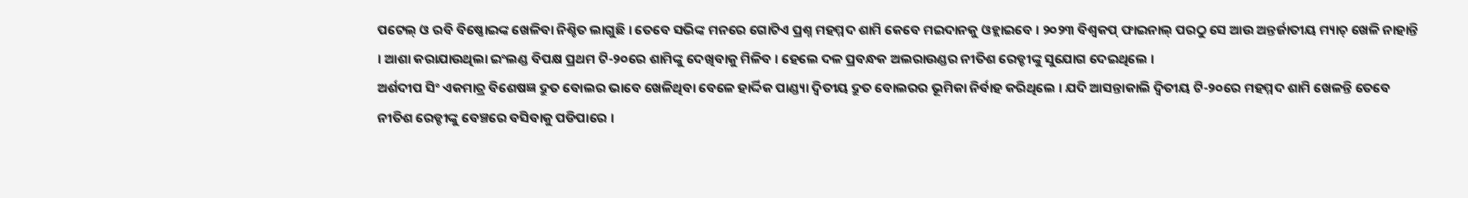ପଟେଲ୍ ଓ ରବି ବିଷ୍ଣୋଇଙ୍କ ଖେଳିବା ନିଶ୍ଚିତ ଲାଗୁଛି । ତେବେ ସଭିଙ୍କ ମନରେ ଗୋଟିଏ ପ୍ରଶ୍ନ ମହମ୍ମଦ ଶାମି କେବେ ମଇଦାନକୁ ଓହ୍ଲାଇବେ । ୨୦୨୩ ବିଶ୍ୱକପ୍ ଫାଇନାଲ୍ ପରଠୁ ସେ ଆଉ ଅନ୍ତର୍ଜାତୀୟ ମ୍ୟାଚ୍ ଖେଳି ନାହାନ୍ତି । ଆଶା କରାଯାଉଥିଲା ଇଂଲଣ୍ଡ ବିପକ୍ଷ ପ୍ରଥମ ଟି-୨୦ରେ ଶାମିଙ୍କୁ ଦେଖିବାକୁ ମିଳିବ । ହେଲେ ଦଳ ପ୍ରବନ୍ଧକ ଅଲରାଉଣ୍ଡର ନୀତିଶ ରେଡ୍ଡୀଙ୍କୁ ସୁଯୋଗ ଦେଇଥିଲେ ।
ଅର୍ଶଦୀପ ସିଂ ଏକମାତ୍ର ବିଶେଷଜ୍ଞ ଦ୍ରୁତ ବୋଲର ଭାବେ ଖେଳିଥିବା ବେଳେ ହାର୍ଦ୍ଦିକ ପାଣ୍ଡ୍ୟା ଦ୍ୱିତୀୟ ଦ୍ରୁତ ବୋଲରର ଭୂମିକା ନିର୍ବାହ କରିଥିଲେ । ଯଦି ଆସନ୍ତାକାଲି ଦ୍ୱିତୀୟ ଟି-୨୦ରେ ମହମ୍ମଦ ଶାମି ଖେଳନ୍ତି ତେବେ ନୀତିଶ ରେଡ୍ଡୀଙ୍କୁ ବେଞ୍ଚରେ ବସିବାକୁ ପଡିପାରେ ।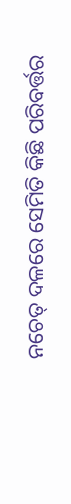ନଚେତ୍ ଦଳରେ ସେମିତି କିଛି ପରିବର୍ତ୍ତର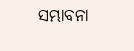ସମ୍ଭାବନା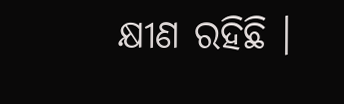କ୍ଷୀଣ ରହିଛି ।